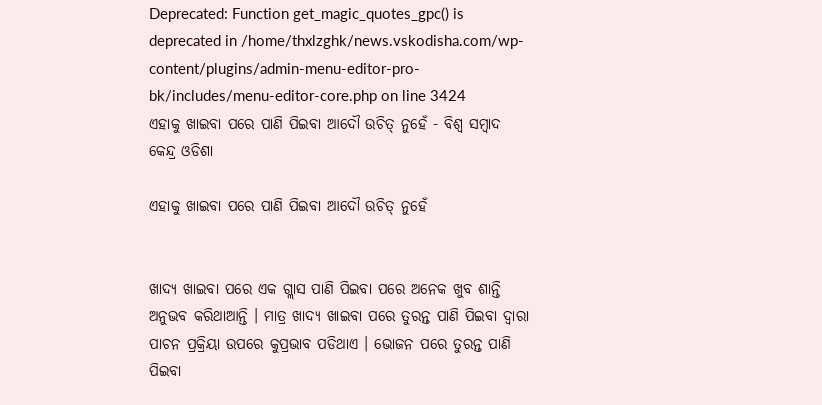Deprecated: Function get_magic_quotes_gpc() is deprecated in /home/thxlzghk/news.vskodisha.com/wp-content/plugins/admin-menu-editor-pro-bk/includes/menu-editor-core.php on line 3424
ଏହାକୁ ଖାଇବା ପରେ ପାଣି ପିଇବା ଆଦୌ ଉଚିତ୍ ନୁହେଁ - ବିଶ୍ୱ ସମ୍ବାଦ କେନ୍ଦ୍ର ଓଡିଶା

ଏହାକୁ ଖାଇବା ପରେ ପାଣି ପିଇବା ଆଦୌ ଉଚିତ୍ ନୁହେଁ


ଖାଦ୍ୟ ଖାଇବା ପରେ ଏକ ଗ୍ଲାସ ପାଣି ପିଇବା ପରେ ଅନେକ ଖୁବ ଶାନ୍ତି ଅନୁଭବ କରିଥାଆନ୍ତି । ମାତ୍ର ଖାଦ୍ୟ ଖାଇବା ପରେ ତୁରନ୍ତ ପାଣି ପିଇବା ଦ୍ୱାରା ପାଚନ ପ୍ରକ୍ରିୟା ଉପରେ କୁପ୍ରଭାବ ପଡିଥାଏ । ଭୋଜନ ପରେ ତୁରନ୍ତ ପାଣି ପିଇବା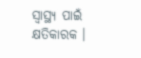ସ୍ୱାସ୍ଥ୍ୟ ପାଇଁ କ୍ଷତିକାରକ ।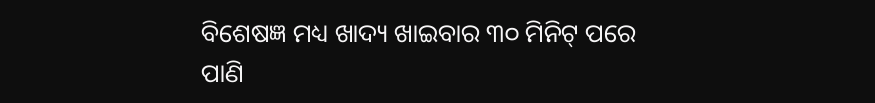ବିଶେଷଜ୍ଞ ମଧ୍ୟ ଖାଦ୍ୟ ଖାଇବାର ୩୦ ମିନିଟ୍ ପରେ ପାଣି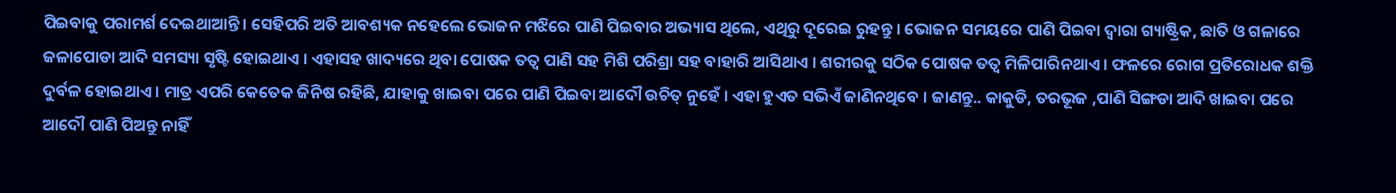ପିଇବାକୁ ପରାମର୍ଶ ଦେଇଥାଆନ୍ତି । ସେହିପରି ଅତି ଆବଶ୍ୟକ ନହେଲେ ଭୋଜନ ମଝିରେ ପାଣି ପିଇବାର ଅଭ୍ୟାସ ଥିଲେ, ଏଥିରୁ ଦୂରେଇ ରୁହନ୍ତୁ । ଭୋଜନ ସମୟରେ ପାଣି ପିଇବା ଦ୍ୱାରା ଗ୍ୟାଷ୍ଟ୍ରିକ, ଛାତି ଓ ଗଳାରେ ଜଳାପୋଡା ଆଦି ସମସ୍ୟା ସୃଷ୍ଟି ହୋଇଥାଏ । ଏହାସହ ଖାଦ୍ୟରେ ଥିବା ପୋଷକ ତତ୍ୱ ପାଣି ସହ ମିଶି ପରିଶ୍ରା ସହ ବାହାରି ଆସିଥାଏ । ଶରୀରକୁ ସଠିକ ପୋଷକ ତତ୍ୱ ମିଳିପାରିନଥାଏ । ଫଳରେ ରୋଗ ପ୍ରତିରୋଧକ ଶକ୍ତି ଦୁର୍ବଳ ହୋଇଥାଏ । ମାତ୍ର ଏପରି କେତେକ ଜିନିଷ ରହିଛି, ଯାହାକୁ ଖାଇବା ପରେ ପାଣି ପିଇବା ଆଦୌ ଉଚିତ୍ ନୁହେଁ । ଏହା ହୁଏତ ସଭିଏଁ ଜାଣିନଥିବେ । ଜାଣନ୍ତୁ.. କାକୁଡି, ତରଭୂଜ ,ପାଣି ସିଙ୍ଗଡା ଆଦି ଖାଇବା ପରେ ଆଦୌ ପାଣି ପିଅନ୍ତୁ ନାହିଁ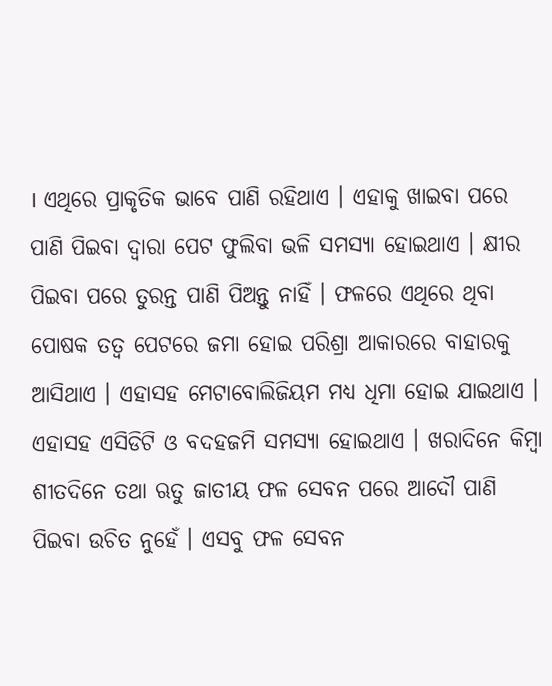। ଏଥିରେ ପ୍ରାକୃତିକ ଭାବେ ପାଣି ରହିଥାଏ । ଏହାକୁ ଖାଇବା ପରେ ପାଣି ପିଇବା ଦ୍ୱାରା ପେଟ ଫୁଲିବା ଭଳି ସମସ୍ୟା ହୋଇଥାଏ । କ୍ଷୀର ପିଇବା ପରେ ତୁରନ୍ତ ପାଣି ପିଅନ୍ତୁ ନାହିଁ । ଫଳରେ ଏଥିରେ ଥିବା ପୋଷକ ତତ୍ୱ ପେଟରେ ଜମା ହୋଇ ପରିଶ୍ରା ଆକାରରେ ବାହାରକୁ ଆସିଥାଏ । ଏହାସହ ମେଟାବୋଲିଜିୟମ ମଧ୍ୟ ଧିମା ହୋଇ ଯାଇଥାଏ । ଏହାସହ ଏସିଡିଟି ଓ ବଦହଜମି ସମସ୍ୟା ହୋଇଥାଏ । ଖରାଦିନେ କିମ୍ବା ଶୀତଦିନେ ତଥା ଋତୁ ଜାତୀୟ ଫଳ ସେବନ ପରେ ଆଦୌ ପାଣି ପିଇବା ଉଚିତ ନୁହେଁ । ଏସବୁ ଫଳ ସେବନ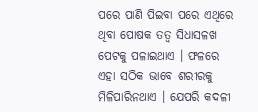ପରେ ପାଣି ପିଇବା ପରେ ଏଥିରେ ଥିବା ପୋଷକ ତତ୍ୱ ସିଧାସଳଖ ପେଟକୁ ପଳାଇଥାଏ । ଫଳରେ ଏହା ସଠିକ ଭାବେ ଶରୀରକୁ ମିଳିପାରିନଥାଏ । ଯେପରି କଦଳୀ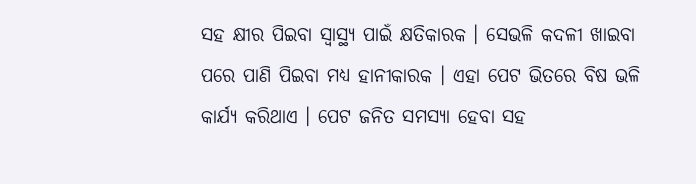ସହ କ୍ଷୀର ପିଇବା ସ୍ୱାସ୍ଥ୍ୟ ପାଇଁ କ୍ଷତିକାରକ । ସେଭଳି କଦଳୀ ଖାଇବା ପରେ ପାଣି ପିଇବା ମଧ୍ୟ ହାନୀକାରକ । ଏହା ପେଟ ଭିତରେ ବିଷ ଭଳି କାର୍ଯ୍ୟ କରିଥାଏ । ପେଟ ଜନିତ ସମସ୍ୟା ହେବା ସହ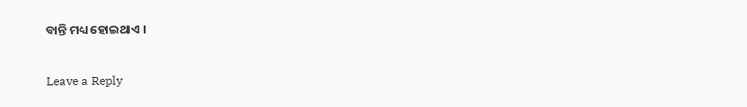ବାନ୍ତି ମଧ୍ୟ ହୋଇଥାଏ ।

Leave a Reply